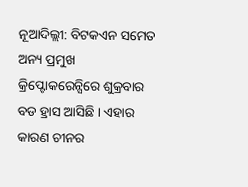ନୂଆଦିଲ୍ଲୀ: ବିଟକଏନ ସମେତ ଅନ୍ୟ ପ୍ରମୁଖ କ୍ରିପ୍ଟୋକରେନ୍ସିରେ ଶୁକ୍ରବାର ବଡ ହ୍ରାସ ଆସିଛି । ଏହାର କାରଣ ଚୀନର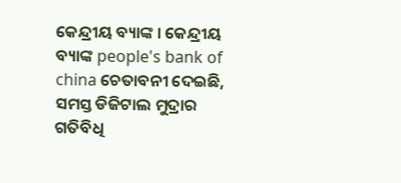କେନ୍ଦ୍ରୀୟ ବ୍ୟାଙ୍କ । କେନ୍ଦ୍ରୀୟ ବ୍ୟାଙ୍କ people's bank of china ଚେତାବନୀ ଦେଇଛି, ସମସ୍ତ ଡିଜିଟାଲ ମୁଦ୍ରାର ଗତିବିଧି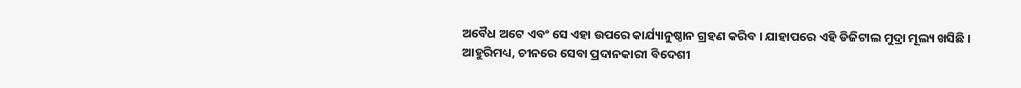ଅବୈଧ ଅଟେ ଏବଂ ସେ ଏହା ଉପରେ କାର୍ଯ୍ୟାନୁଷ୍ଠାନ ଗ୍ରହଣ କରିବ । ଯାହାପରେ ଏହି ଡିଜିଟାଲ ମୁଦ୍ରା ମୂଲ୍ୟ ଖସିଛି ।
ଆହୁରିମଧ୍ୟ, ଚୀନରେ ସେବା ପ୍ରଦାନକାରୀ ବିଦେଶୀ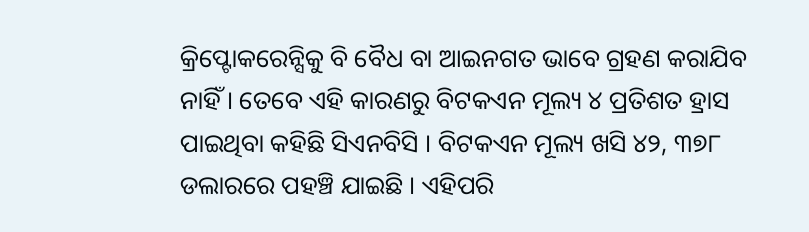କ୍ରିପ୍ଟୋକରେନ୍ସିକୁ ବି ବୈଧ ବା ଆଇନଗତ ଭାବେ ଗ୍ରହଣ କରାଯିବ ନାହିଁ । ତେବେ ଏହି କାରଣରୁ ବିଟକଏନ ମୂଲ୍ୟ ୪ ପ୍ରତିଶତ ହ୍ରାସ ପାଇଥିବା କହିଛି ସିଏନବିସି । ବିଟକଏନ ମୂଲ୍ୟ ଖସି ୪୨, ୩୭୮ ଡଲାରରେ ପହଞ୍ଚି ଯାଇଛି । ଏହିପରି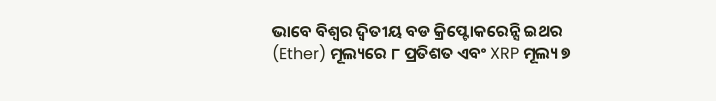ଭାବେ ବିଶ୍ବର ଦ୍ବିତୀୟ ବଡ କ୍ରିପ୍ଟୋକରେନ୍ସି ଇଥର (Ether) ମୂଲ୍ୟରେ ୮ ପ୍ରତିଶତ ଏବଂ XRP ମୂଲ୍ୟ ୭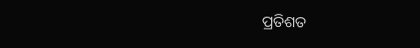ପ୍ରତିଶତ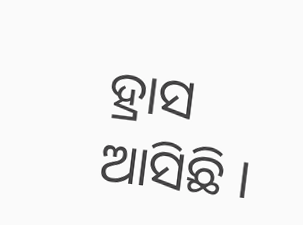ହ୍ରାସ ଆସିଛି ।